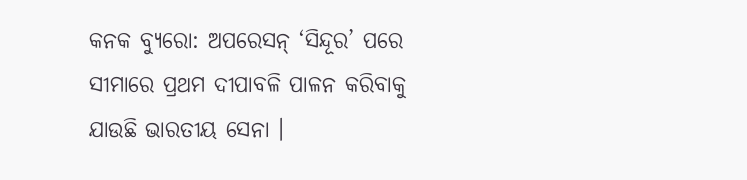କନକ ବ୍ୟୁରୋ: ଅପରେସନ୍ ‘ସିନ୍ଦୂର’ ପରେ ସୀମାରେ ପ୍ରଥମ ଦୀପାବଳି ପାଳନ କରିବାକୁ ଯାଉଛି ଭାରତୀୟ ସେନା ।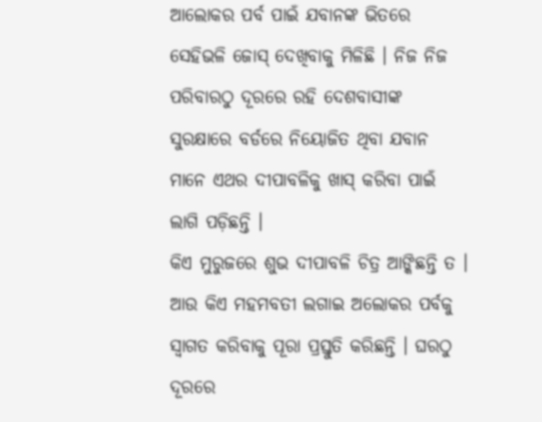ଆଲୋକର ପର୍ବ ପାଇଁ ଯବାନଙ୍କ ଭିତରେ ସେହିଭଳି ଜୋସ୍ ଦେଖିବାକୁ ମିଳିଛି । ନିଜ ନିଜ ପରିବାରଠୁ ଦୂରରେ ରହି ଦେଶବାସୀଙ୍କ ସୁରକ୍ଷାରେ ବର୍ଡରେ ନିୟୋଜିତ ଥିବା ଯବାନ ମାନେ ଏଥର ଦୀପାବଳିକୁ ଖାସ୍ କରିବା ପାଇଁ ଲାଗି ପଡ଼ିଛନ୍ତି ।
କିଏ ମୁରୁଜରେ ଶୁଭ ଦୀପାବଳି ଚିତ୍ର ଆଙ୍କିଛନ୍ତି ତ । ଆଉ କିଏ ମହମବତୀ ଲଗାଇ ଅଲୋକର ପର୍ବକୁ ସ୍ବାଗତ କରିବାକୁ ପୂରା ପ୍ରସ୍ତୁତି କରିଛନ୍ତି । ଘରଠୁ ଦୂରରେ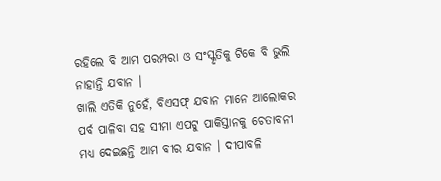ରହିଲେ ବି ଆମ ପରମ୍ପରା ଓ ସଂସ୍କୃତିକୁ ଟିକେ ବି ଭୁଲି ନାହାନ୍ତି ଯବାନ ।
ଖାଲି ଏତିକି ନୁହେଁ, ବିଏସଫ୍ ଯବାନ ମାନେ ଆଲୋକର ପର୍ବ ପାଳିବା ସହ ସୀମା ଏପଟୁ ପାକିସ୍ତାନକୁ ଚେତାବନୀ ମଧ୍ୟ ଦେଇଛନ୍ତି ଆମ ବୀର ଯବାନ । ଦୀପାବଳି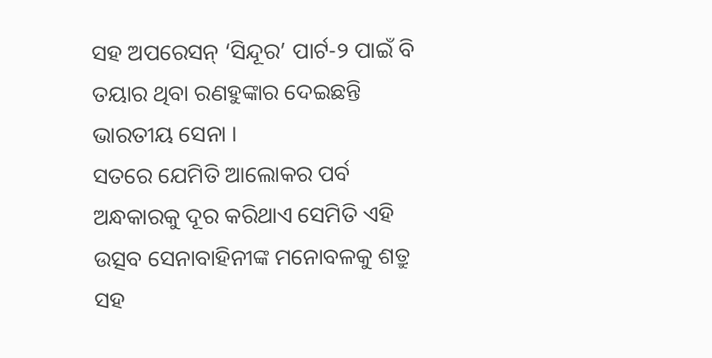ସହ ଅପରେସନ୍ ‘ସିନ୍ଦୂର’ ପାର୍ଟ-୨ ପାଇଁ ବି ତୟାର ଥିବା ରଣହୁଙ୍କାର ଦେଇଛନ୍ତି ଭାରତୀୟ ସେନା ।
ସତରେ ଯେମିତି ଆଲୋକର ପର୍ବ ଅନ୍ଧକାରକୁ ଦୂର କରିଥାଏ ସେମିତି ଏହି ଉତ୍ସବ ସେନାବାହିନୀଙ୍କ ମନୋବଳକୁ ଶତ୍ରୁ ସହ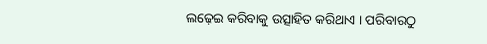ଲଢ଼େଇ କରିବାକୁ ଉତ୍ସାହିତ କରିଥାଏ । ପରିବାରଠୁ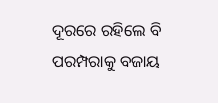ଦୂରରେ ରହିଲେ ବି ପରମ୍ପରାକୁ ବଜାୟ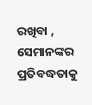ରଖିବା , ସେମାନଙ୍କର ପ୍ରତିବଦ୍ଧତାକୁ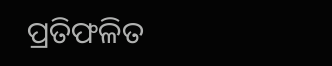ପ୍ରତିଫଳିତ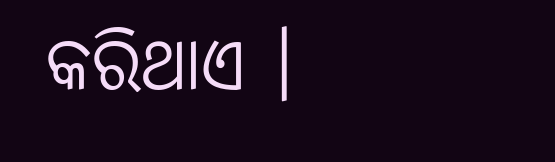କରିଥାଏ ।